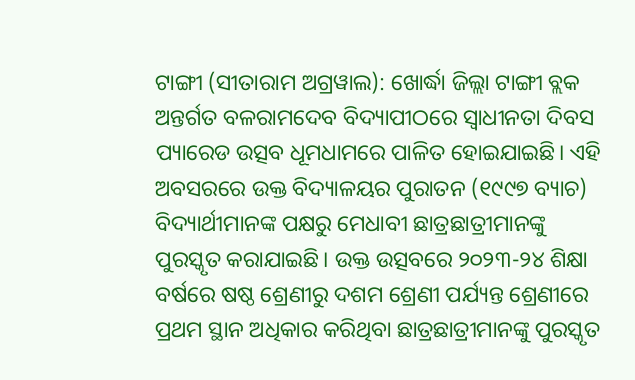ଟାଙ୍ଗୀ (ସୀତାରାମ ଅଗ୍ରୱାଲ): ଖୋର୍ଦ୍ଧା ଜିଲ୍ଲା ଟାଙ୍ଗୀ ବ୍ଲକ ଅନ୍ତର୍ଗତ ବଳରାମଦେବ ବିଦ୍ୟାପୀଠରେ ସ୍ଵାଧୀନତା ଦିବସ ପ୍ୟାରେଡ ଉତ୍ସବ ଧୂମଧାମରେ ପାଳିତ ହୋଇଯାଇଛି। ଏହି ଅବସରରେ ଉକ୍ତ ବିଦ୍ୟାଳୟର ପୁରାତନ (୧୯୯୭ ବ୍ୟାଚ) ବିଦ୍ୟାର୍ଥୀମାନଙ୍କ ପକ୍ଷରୁ ମେଧାବୀ ଛାତ୍ରଛାତ୍ରୀମାନଙ୍କୁ ପୁରସ୍କୃତ କରାଯାଇଛି। ଉକ୍ତ ଉତ୍ସବରେ ୨୦୨୩-୨୪ ଶିକ୍ଷା ବର୍ଷରେ ଷଷ୍ଠ ଶ୍ରେଣୀରୁ ଦଶମ ଶ୍ରେଣୀ ପର୍ଯ୍ୟନ୍ତ ଶ୍ରେଣୀରେ ପ୍ରଥମ ସ୍ଥାନ ଅଧିକାର କରିଥିବା ଛାତ୍ରଛାତ୍ରୀମାନଙ୍କୁ ପୁରସ୍କୃତ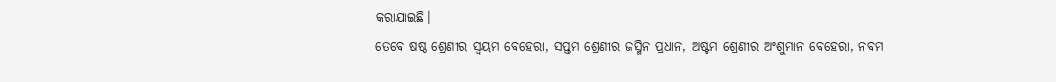କରାଯାଇଛି।
ତେବେ ଷଷ୍ଠ ଶ୍ରେଣୀର ସ୍ଵୟମ ବେହେରା, ସପ୍ତମ ଶ୍ରେଣୀର ଜସ୍ମିନ ପ୍ରଧାନ, ଅଷ୍ଟମ ଶ୍ରେଣୀର ଅଂଶୁମାନ ବେହେରା, ନବମ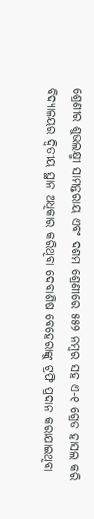ଶ୍ରେଣୀର ଶୁଭଲକ୍ଷ୍ମୀ ସାମନ୍ତରାୟ ଏବଂ ଦଶମ ଶ୍ରେଣୀରେ ୫୫୨ ନମ୍ବର ସହ ଏ-୧ ଗ୍ରେଡ ହାସଲ କରି ବିଦ୍ୟାଳୟର ଦ୍ଵିତୀୟ ସ୍ଥାନ ଅଧିକାର କରିଥିବା ଦେବାଶିଷ ବେହେରାଙ୍କୁ ଟ୍ରଫି ପ୍ରଦାନ କରାଯାଇଥିବା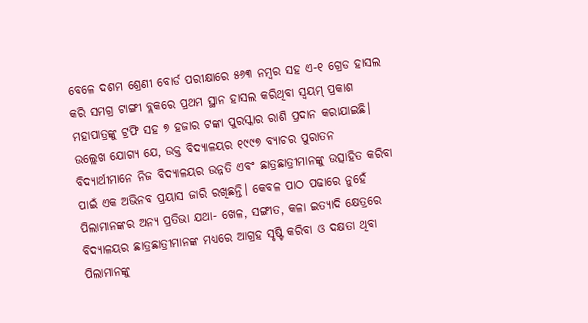ବେଳେ ଦଶମ ଶ୍ରେଣୀ ବୋର୍ଡ ପରୀକ୍ଷାରେ ୫୬୩ ନମ୍ବର ସହ ଏ-୧ ଗ୍ରେଡ ହାସଲ କରି ସମଗ୍ର ଟାଙ୍ଗୀ ବ୍ଲକରେ ପ୍ରଥମ ସ୍ଥାନ ହାସଲ କରିଥିବା ସ୍ୱୟମ୍ ପ୍ରକାଶ ମହାପାତ୍ରଙ୍କୁ ଟ୍ରଫି ସହ ୭ ହଜାର ଟଙ୍କା ପୁରସ୍କାର ରାଶି ପ୍ରଦାନ କରାଯାଇଛି।
ଉଲ୍ଲେଖ ଯୋଗ୍ୟ ଯେ, ଉକ୍ତ ବିଦ୍ୟାଳୟର ୧୯୯୭ ବ୍ୟାଚର ପୁରାତନ ବିଦ୍ୟାର୍ଥୀମାନେ ନିଜ ବିଦ୍ୟାଳୟର ଉନ୍ନତି ଏବଂ ଛାତ୍ରଛାତ୍ରୀମାନଙ୍କୁ ଉତ୍ସାହିତ କରିବା ପାଇଁ ଏକ ଅଭିନବ ପ୍ରୟାସ ଜାରି ରଖିଛନ୍ତି। କେବଳ ପାଠ ପଢାରେ ନୁହେଁ ପିଲାମାନଙ୍କର ଅନ୍ୟ ପ୍ରତିଭା ଯଥା- ଖେଳ, ସଙ୍ଗୀତ, କଳା ଇତ୍ୟାଦି କ୍ଷେତ୍ରରେ ବିଦ୍ୟାଳୟର ଛାତ୍ରଛାତ୍ରୀମାନଙ୍କ ମଧ୍ୟରେ ଆଗ୍ରହ ସୃଷ୍ଟି କରିବା ଓ ଦକ୍ଷତା ଥିବା ପିଲାମାନଙ୍କୁ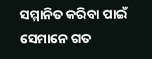ସମ୍ମାନିତ କରିବା ପାଇଁ ସେମାନେ ଗତ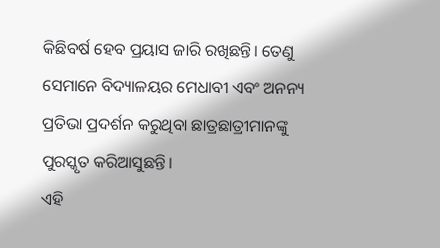କିଛିବର୍ଷ ହେବ ପ୍ରୟାସ ଜାରି ରଖିଛନ୍ତି। ତେଣୁ ସେମାନେ ବିଦ୍ୟାଳୟର ମେଧାବୀ ଏବଂ ଅନନ୍ୟ ପ୍ରତିଭା ପ୍ରଦର୍ଶନ କରୁଥିବା ଛାତ୍ରଛାତ୍ରୀମାନଙ୍କୁ ପୁରସ୍କୃତ କରିଆସୁଛନ୍ତି।
ଏହି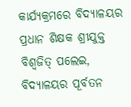କାର୍ଯ୍ୟକ୍ରମରେ ବିଦ୍ୟାଳୟର ପ୍ରଧାନ ଶିକ୍ଷକ ଶ୍ରୀଯୁକ୍ତ ବିଶ୍ୱଜିତ୍ ପଲେଇ, ବିଦ୍ୟାଳୟର ପୂର୍ବତନ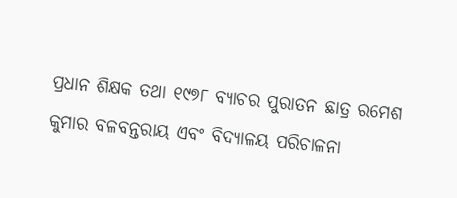ପ୍ରଧାନ ଶିକ୍ଷକ ତଥା ୧୯୭୮ ବ୍ୟାଚର ପୁରାତନ ଛାତ୍ର ରମେଶ କୁମାର ବଳବନ୍ତରାୟ ଏବଂ ବିଦ୍ୟାଳୟ ପରିଚାଳନା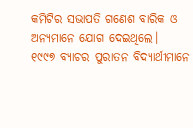କମିଟିର ସଭାପତି ଗଣେଶ ବାରିକ ଓ ଅନ୍ୟମାନେ ଯୋଗ ଦେଇଥିଲେ।
୧୯୯୭ ବ୍ୟାଚର ପୁରାତନ ବିଦ୍ୟାର୍ଥୀମାନେ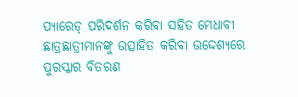ପ୍ୟାରେଡ୍ ପରିଦର୍ଶନ କରିବା ସହିତ ମେଧାବୀ ଛାତ୍ରଛାତ୍ରୀମାନଙ୍କୁ ଉତ୍ସାହିତ କରିବା ଉଦ୍ଦେଶ୍ୟରେ ପୁରସ୍କାର ବିତରଣ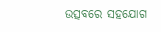ଉତ୍ସବରେ ସହଯୋଗ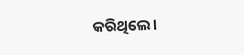କରିଥିଲେ।